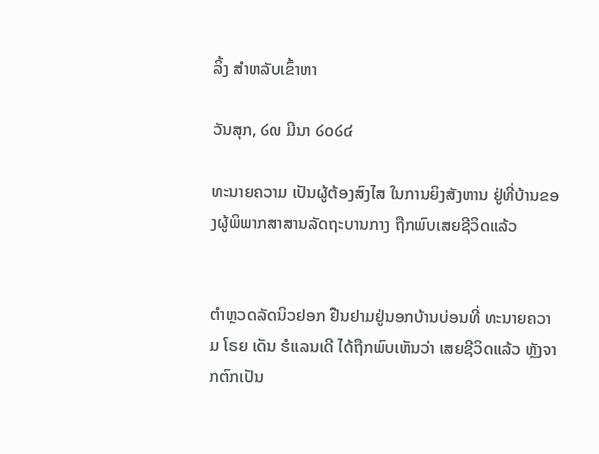ລິ້ງ ສຳຫລັບເຂົ້າຫາ

ວັນສຸກ, ໒໙ ມີນາ ໒໐໒໔

ທະນາຍຄວາມ ເປັນຜູ້ຕ້ອງສົງໄສ ໃນການຍິງສັງຫານ ຢູ່ທີ່ບ້ານຂອງຜູ້ພິພາກສາສານລັດຖະບານກາງ ຖືກພົບເສຍຊີວິດແລ້ວ


ຕຳຫຼວດລັດນິວຢອກ ຢືນຢາມຢູ່ນອກບ້ານບ່ອນທີ່ ທະນາຍຄວາມ ໂຣຍ ເດັນ ຮໍແລນເດີ ໄດ້ຖືກພົບເຫັນວ່າ ເສຍຊີວິດແລ້ວ ຫຼັງຈາກຕົກເປັນ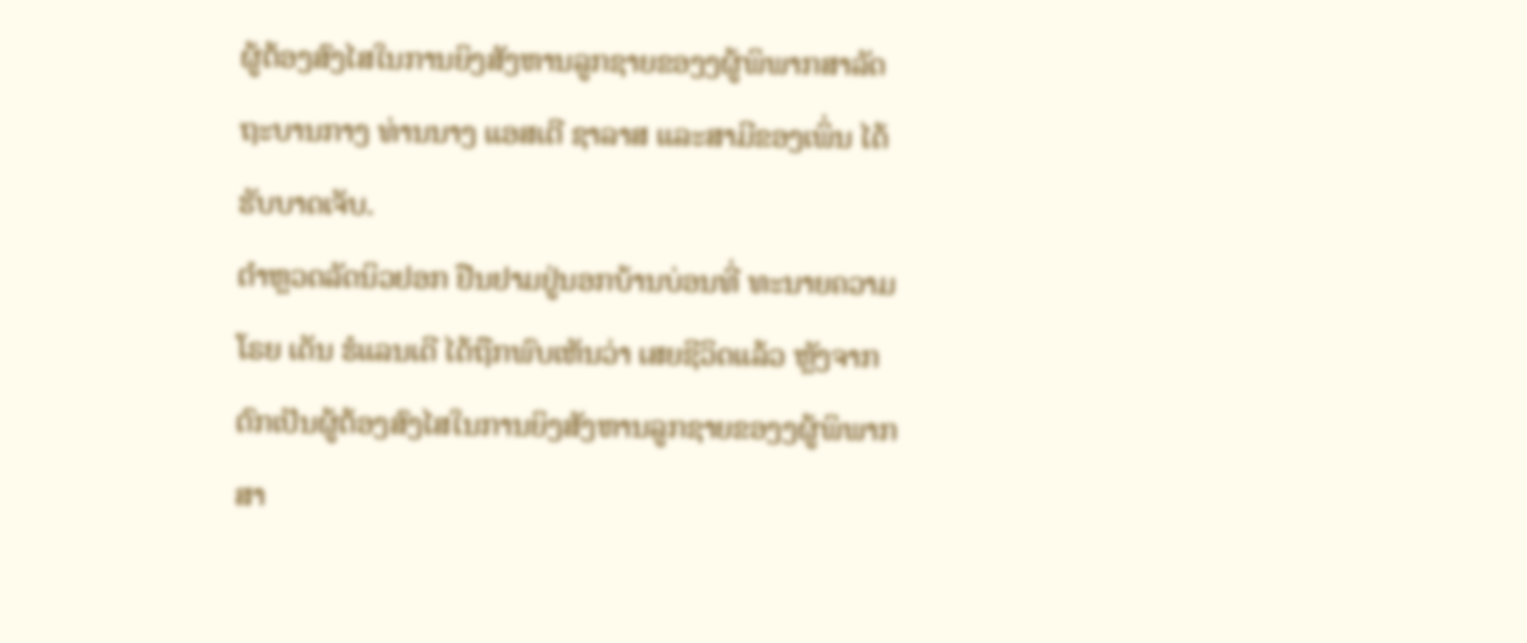ຜູ້ຕ້ອງສົງໄສໃນການຍິງສັງຫານລູກຊາຍຂອງງຜູ້ພິພາກສາລັດຖະບານກາງ ທ່ານນາງ ແອສເຕີ ຊາລາສ ແລະສາມີຂອງເພິ່ນ ໄດ້ຮັບບາດເຈັບ.
ຕຳຫຼວດລັດນິວຢອກ ຢືນຢາມຢູ່ນອກບ້ານບ່ອນທີ່ ທະນາຍຄວາມ ໂຣຍ ເດັນ ຮໍແລນເດີ ໄດ້ຖືກພົບເຫັນວ່າ ເສຍຊີວິດແລ້ວ ຫຼັງຈາກຕົກເປັນຜູ້ຕ້ອງສົງໄສໃນການຍິງສັງຫານລູກຊາຍຂອງງຜູ້ພິພາກສາ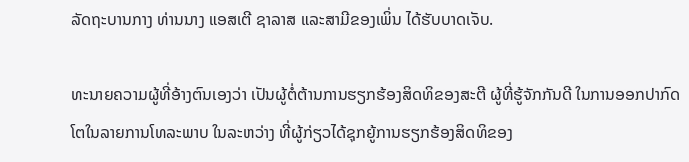ລັດຖະບານກາງ ທ່ານນາງ ແອສເຕີ ຊາລາສ ແລະສາມີຂອງເພິ່ນ ໄດ້ຮັບບາດເຈັບ.

ທະນາຍຄວາມຜູ້ທີ່ອ້າງຕົນເອງວ່າ ເປັນຜູ້ຕໍ່ຕ້ານການຮຽກຮ້ອງສິດທິຂອງສະຕີ ຜູ້ທີ່ຮູ້ຈັກກັນດີ ໃນການອອກປາກົດໂຕໃນລາຍການໂທລະພາບ ໃນລະຫວ່າງ ທີ່ຜູ້ກ່ຽວໄດ້ຊຸກຍູ້ການຮຽກຮ້ອງສິດທິຂອງ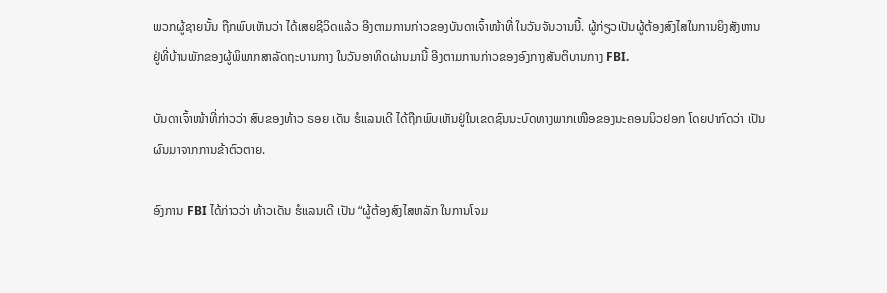ພວກຜູ້ຊາຍນັ້ນ ຖືກພົບເຫັນວ່າ ໄດ້ເສຍຊີວິດແລ້ວ ອີງຕາມການກ່າວຂອງບັນດາເຈົ້າໜ້າທີ່ ໃນວັນຈັນວານນີ້. ຜູ້ກ່ຽວເປັນຜູ້ຕ້ອງສົງໄສໃນການຍິງສັງຫານຢູ່ທີ່ບ້ານພັກຂອງຜູ້ພິພາກສາລັດຖະບານກາງ ໃນວັນອາທິດຜ່ານມານີ້ ອີງຕາມການກ່າວຂອງອົງກາງສັນຕິບານກາງ FBI.

ບັນດາເຈົ້າໜ້າທີ່ກ່າວວ່າ ສົບຂອງທ້າວ ຣອຍ ເດັນ ຮໍແລນເດີ ໄດ້ຖືກພົບເຫັນຢູ່ໃນເຂດຊົນນະບົດທາງພາກເໜືອຂອງນະຄອນນິວຢອກ ໂດຍປາກົດວ່າ ເປັນຜົນມາຈາກການຂ້າຕົວຕາຍ.

ອົງການ FBI ໄດ້ກ່າວວ່າ ທ້າວເດັນ ຮໍແລນເດີ ເປັນ “ຜູ້ຕ້ອງສົງໄສຫລັກ ໃນການໂຈມ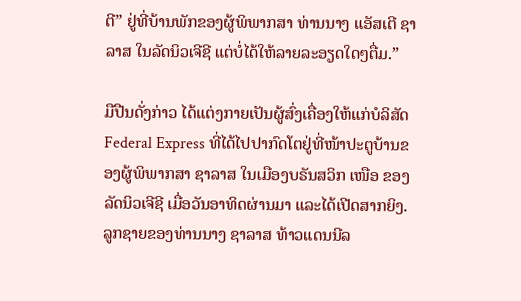ຕີ” ຢູ່ທີ່ບ້ານພັກຂອງຜູ້ພິພາກສາ ທ່ານນາງ ແອັສເຕີ ຊາລາສ ໃນລັດນິວເຈີຊີ ແຕ່ບໍ່ໄດ້ໃຫ້ລາຍລະອຽດໃດໆຕື່ມ.”

ມືປືນດັ່ງກ່າວ ໄດ້ແຕ່ງກາຍເປັນຜູ້ສົ່ງເຄື່ອງໃຫ້ແກ່ບໍລິສັດ Federal Express ທີ່ໄດ້ໄປປາກົດໂຕຢູ່ທີ່ໜ້າປະຕູບ້ານຂອງຜູ້ພິພາກສາ ຊາລາສ ໃນເມືອງບຣັນສວິກ ເໜືອ ຂອງລັດນິວເຈີຊີ ເມື່ອວັນອາທິດຜ່ານມາ ແລະໄດ້ເປີດສາກຍິງ. ລູກຊາຍຂອງທ່ານນາງ ຊາລາສ ທ້າວແດນນີລ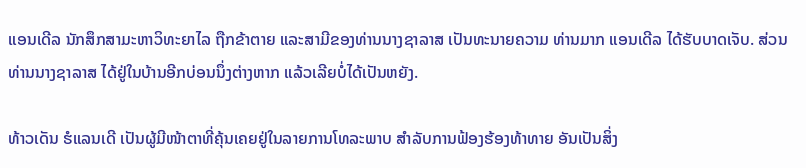ແອນເດີລ ນັກສຶກສາມະຫາວິທະຍາໄລ ຖືກຂ້າຕາຍ ແລະສາມີຂອງທ່ານນາງຊາລາສ ເປັນທະນາຍຄວາມ ທ່ານມາກ ແອນເດີລ ໄດ້ຮັບບາດເຈັບ. ສ່ວນທ່ານນາງຊາລາສ ໄດ້ຢູ່ໃນບ້ານອີກບ່ອນນຶ່ງຕ່າງຫາກ ແລ້ວເລີຍບໍ່ໄດ້ເປັນຫຍັງ.

ທ້າວເດັນ ຮໍແລນເດີ ເປັນຜູ້ມີໜ້າຕາທີ່ຄຸ້ນເຄຍຢູ່ໃນລາຍການໂທລະພາບ ສຳລັບການຟ້ອງຮ້ອງທ້າທາຍ ອັນເປັນສິ່ງ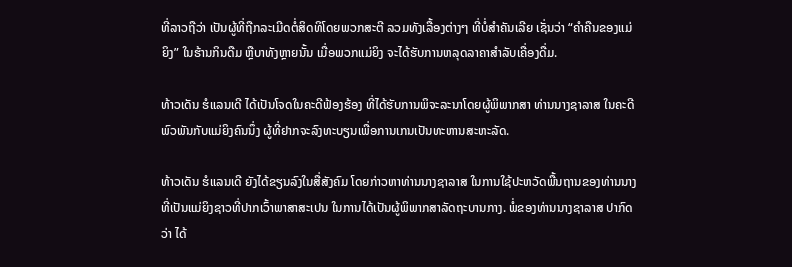ທີ່ລາວຖືວ່າ ເປັນຜູ້ທີ່ຖືກລະເມີດຕໍ່ສິດທິໂດຍພວກສະຕີ ລວມທັງເລື້ອງຕ່າງໆ ທີ່ບໍ່ສຳຄັນເລີຍ ເຊັ່ນວ່າ “ຄຳຄືນຂອງແມ່ຍິງ” ໃນຮ້ານກິນດືມ ຫຼືບາທັງຫຼາຍນັ້ນ ເມື່ອພວກແມ່ຍິງ ຈະໄດ້ຮັບການຫລຸດລາຄາສຳລັບເຄື່ອງດື່ມ.

ທ້າວເດັນ ຮໍແລນເດີ ໄດ້ເປັນໂຈດໃນຄະດີຟ້ອງຮ້ອງ ທີ່ໄດ້ຮັບການພິຈະລະນາໂດຍຜູ້ພິພາກສາ ທ່ານນາງຊາລາສ ໃນຄະດີພົວພັນກັບແມ່ຍິງຄົນນຶ່ງ ຜູ້ທີ່ຢາກຈະລົງທະບຽນເພື່ອການເກນເປັນທະຫານສະຫະລັດ.

ທ້າວເດັນ ຮໍແລນເດີ ຍັງໄດ້ຂຽນລົງໃນສື່ສັງຄົມ ໂດຍກ່າວຫາທ່ານນາງຊາລາສ ໃນການໃຊ້ປະຫວັດພື້ນຖານຂອງທ່ານນາງ ທີ່ເປັນແມ່ຍິງຊາວທີ່ປາກເວົ້າພາສາສະເປນ ໃນການໄດ້ເປັນຜູ້ພິພາກສາລັດຖະບານກາງ. ພໍ່ຂອງທ່ານນາງຊາລາສ ປາກົດວ່າ ໄດ້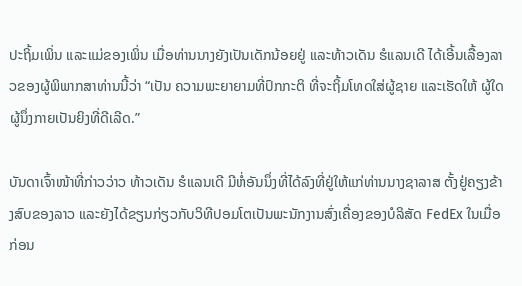ປະຖິ້ມເພິ່ນ ແລະແມ່ຂອງເພິ່ນ ເມື່ອທ່ານນາງຍັງເປັນເດັກນ້ອຍຢູ່ ແລະທ້າວເດັນ ຮໍແລນເດີ ໄດ້ເອີ້ນເລື້ອງລາວຂອງຜູ້ພິພາກສາທ່ານນີ້ວ່າ “ເປັນ ຄວາມພະຍາຍາມທີ່ປົກກະຕິ ທີ່ຈະຖິ້ມໂທດໃສ່ຜູ້ຊາຍ ແລະເຮັດໃຫ້ ຜູ້ໃດຜູ້ນຶ່ງກາຍເປັນຍິງທີ່ດີເລີດ.”

ບັນດາເຈົ້າໜ້າທີ່ກ່າວວ່າວ ທ້າວເດັນ ຮໍແລນເດີ ມີຫໍ່ອັນນຶ່ງທີ່ໄດ້ລົງທີ່ຢູ່ໃຫ້ແກ່ທ່ານນາງຊາລາສ ຕັ້ງຢູ່ຄຽງຂ້າງສົບຂອງລາວ ແລະຍັງໄດ້ຂຽນກ່ຽວກັບວິທີປອມໂຕເປັນພະນັກງານສົ່ງເຄື່ອງຂອງບໍລິສັດ FedEx ໃນເມື່ອກ່ອນ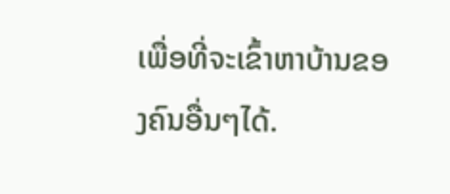ເພື່ອທີ່ຈະເຂົ້າຫາບ້ານຂອງຄົນອື່ນໆໄດ້.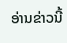ອ່ານຂ່າວນີ້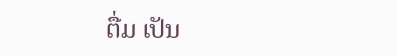ຕື່ມ ເປັນ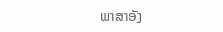ພາສາອັງ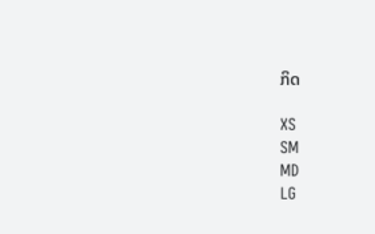ກິດ

XS
SM
MD
LG